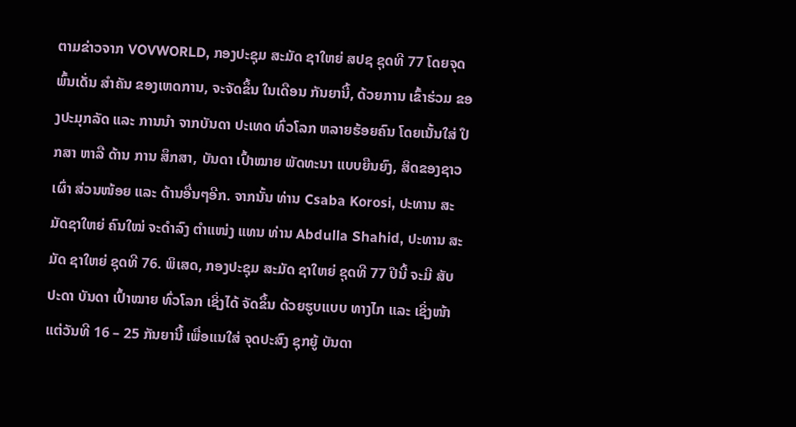ຕາມຂ່າວຈາກ VOVWORLD, ກອງປະຊຸມ ສະມັດ ຊາໃຫຍ່ ສປຊ ຊຸດທີ 77 ໂດຍຈຸດພົ້ນເດັ່ນ ສຳຄັນ ຂອງເຫດການ, ຈະຈັດຂຶ້ນ ໃນເດືອນ ກັນຍານີ້, ດ້ວຍການ ເຂົ້າຮ່ວມ ຂອງປະມຸກລັດ ແລະ ການນຳ ຈາກບັນດາ ປະເທດ ທົ່ວໂລກ ຫລາຍຮ້ອຍຄົນ ໂດຍເນັ້ນໃສ່ ປຶກສາ ຫາລື ດ້ານ ການ ສຶກສາ, ບັນດາ ເປົ້າໝາຍ ພັດທະນາ ແບບຍືນຍົງ, ສິດຂອງຊາວເຜົ່າ ສ່ວນໜ້ອຍ ແລະ ດ້ານອື່ນໆອີກ. ຈາກນັ້ນ ທ່ານ Csaba Korosi, ປະທານ ສະມັດຊາໃຫຍ່ ຄົນໃໝ່ ຈະດຳລົງ ຕຳແໜ່ງ ແທນ ທ່ານ Abdulla Shahid, ປະທານ ສະມັດ ຊາໃຫຍ່ ຊຸດທີ 76. ພິເສດ, ກອງປະຊຸມ ສະມັດ ຊາໃຫຍ່ ຊຸດທີ 77 ປີນີ້ ຈະມີ ສັບປະດາ ບັນດາ ເປົ້າໝາຍ ທົ່ວໂລກ ເຊິ່ງໄດ້ ຈັດຂຶ້ນ ດ້ວຍຮູບແບບ ທາງໄກ ແລະ ເຊິ່ງໜ້າ ແຕ່ວັນທີ 16 – 25 ກັນຍານີ້ ເພື່ອແນໃສ່ ຈຸດປະສົງ ຊຸກຍູ້ ບັນດາ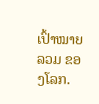ເປົ້າໝາຍລວມ ຂອງໂລກ.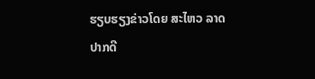ຮຽບຮຽງຂ່າວໂດຍ ສະໄຫວ ລາດປາກດີ